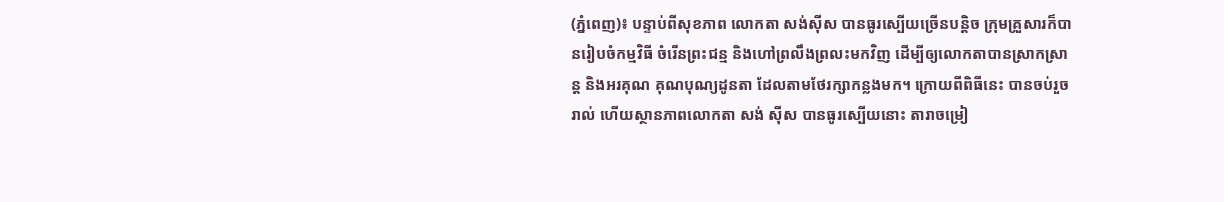(ភ្នំពេញ)៖ បន្ទាប់ពីសុខភាព លោកតា សង់ស៊ីស បានធូរស្បើយច្រើនបន្តិច ក្រុមគ្រួសារក៏បានរៀបចំកម្មវិធី ចំរើនព្រះជន្ម និងហៅព្រលឹងព្រលះមកវិញ ដើម្បីឲ្យលោកតាបានស្រាកស្រាន្ត និងអរគុណ គុណបុណ្យដូនតា ដែលតាមថែរក្សាកន្លងមក។ ក្រោយពីពិធីនេះ បានចប់រួចរាល់ ហើយស្ថានភាពលោកតា សង់ ស៊ីស បានធូរស្បើយនោះ តារាចម្រៀ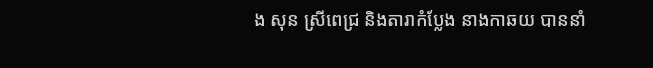ង សុន ស្រីពេជ្រ និងតារាកំប្លែង នាងកាឆយ បាននាំ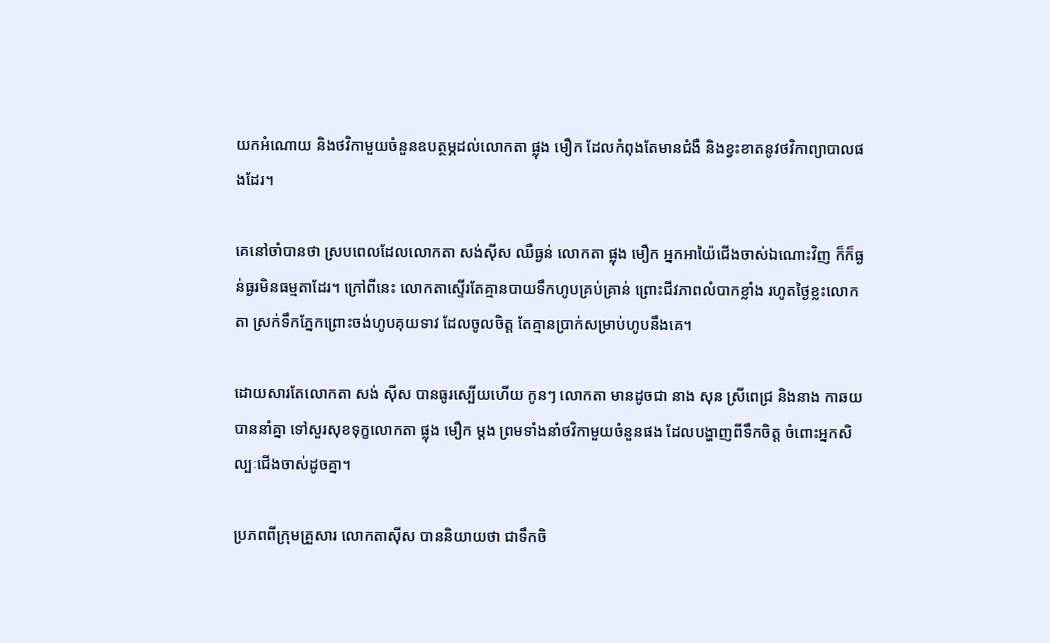យកអំណោយ និងថវិកាមួយចំនួនឧបត្ថម្ភដល់លោកតា ផ្លុង មឿក ដែលកំពុងតែមានជំងឺ និងខ្វះខាតនូវថវិកាព្យាបាលផងដែរ។

គេនៅចាំបានថា ស្របពេលដែលលោកតា សង់ស៊ីស ឈឺធ្ងន់ លោកតា ផ្លុង មឿក អ្នកអាយ៉ៃជើងចាស់ឯណោះវិញ ក៏ក៏ធ្ងន់ធ្ងរមិនធម្មតាដែរ។ ក្រៅពីនេះ លោកតាស្ទើរតែគ្មានបាយទឹកហូបគ្រប់គ្រាន់ ព្រោះជីវភាពលំបាកខ្លាំង រហូតថ្ងៃខ្លះលោកតា ស្រក់ទឹកភ្នែកព្រោះចង់ហូបគុយទាវ ដែលចូលចិត្ត តែគ្មានប្រាក់សម្រាប់ហូបនឹងគេ។

ដោយសារតែលោកតា សង់ ស៊ីស បានធូរស្បើយហើយ កូនៗ លោកតា មានដូចជា នាង សុន ស្រីពេជ្រ និងនាង កាឆយ បាននាំគ្នា ទៅសួរសុខទុក្ខលោកតា ផ្លុង មឿក ម្ដង ព្រមទាំងនាំថវិកាមួយចំនួនផង ដែលបង្ហាញពីទឹកចិត្ត ចំពោះអ្នកសិល្បៈជើងចាស់ដូចគ្នា។

ប្រភពពីក្រុមគ្រួសារ លោកតាស៊ីស បាននិយាយថា ជាទឹកចិ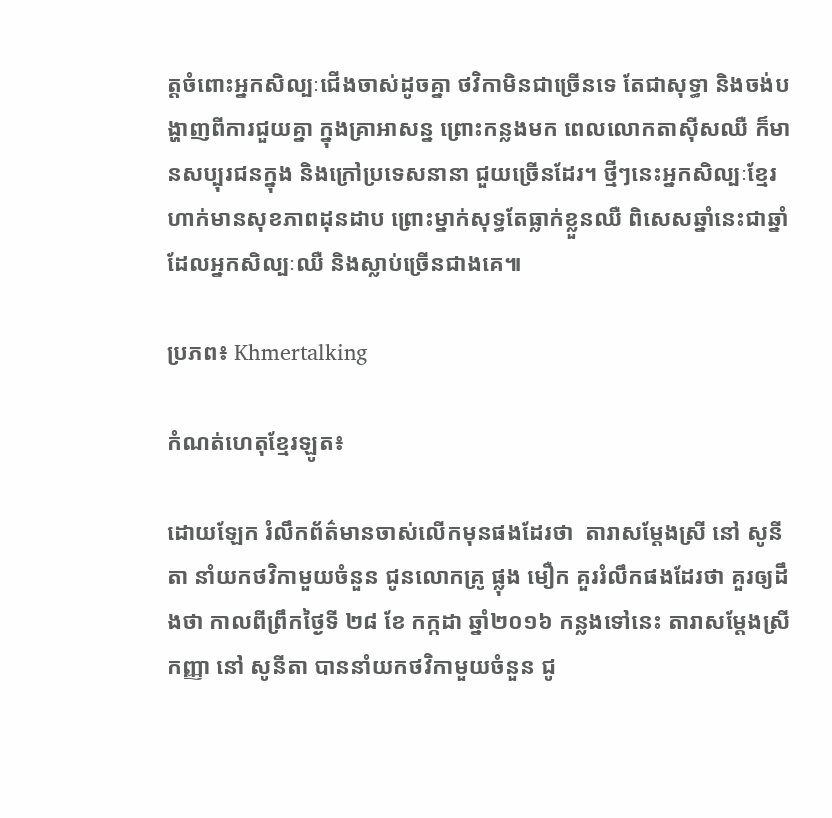ត្តចំពោះអ្នកសិល្បៈជើងចាស់ដូចគ្នា ថវិកាមិនជាច្រើនទេ តែជាសុទ្ធា និងចង់បង្ហាញពីការជួយគ្នា ក្នុងគ្រាអាសន្ន ព្រោះកន្លងមក ពេលលោកតាស៊ីសឈឺ ក៏មានសប្បុរជនក្នុង និងក្រៅប្រទេសនានា ជួយច្រើនដែរ។ ថ្មីៗនេះអ្នកសិល្បៈខ្មែរ ហាក់មានសុខភាពដុនដាប ព្រោះម្នាក់សុទ្ធតែធ្លាក់ខ្លួនឈឺ ពិសេសឆ្នាំនេះជាឆ្នាំ ដែលអ្នកសិល្បៈឈឺ និងស្លាប់ច្រើនជាងគេ៕

ប្រភព៖ Khmertalking

កំណត់ហេតុខ្មែរឡូត៖

ដោយឡែក រំលឹកព័ត៌មានចាស់លើកមុនផងដែរថា  តារាសម្តែងស្រី នៅ សូនីតា នាំយកថវិកាមួយចំនួន ជូនលោកគ្រូ ផ្លុង មឿក គួររំលឹកផងដែរថា គួរឲ្យដឹងថា កាលពីព្រឹកថ្ងៃទី ២៨ ខែ កក្កដា ឆ្នាំ២០១៦ កន្លងទៅនេះ តារាសម្តែងស្រី កញ្ញា នៅ សូនីតា បាននាំយកថវិកាមួយចំនួន ជូ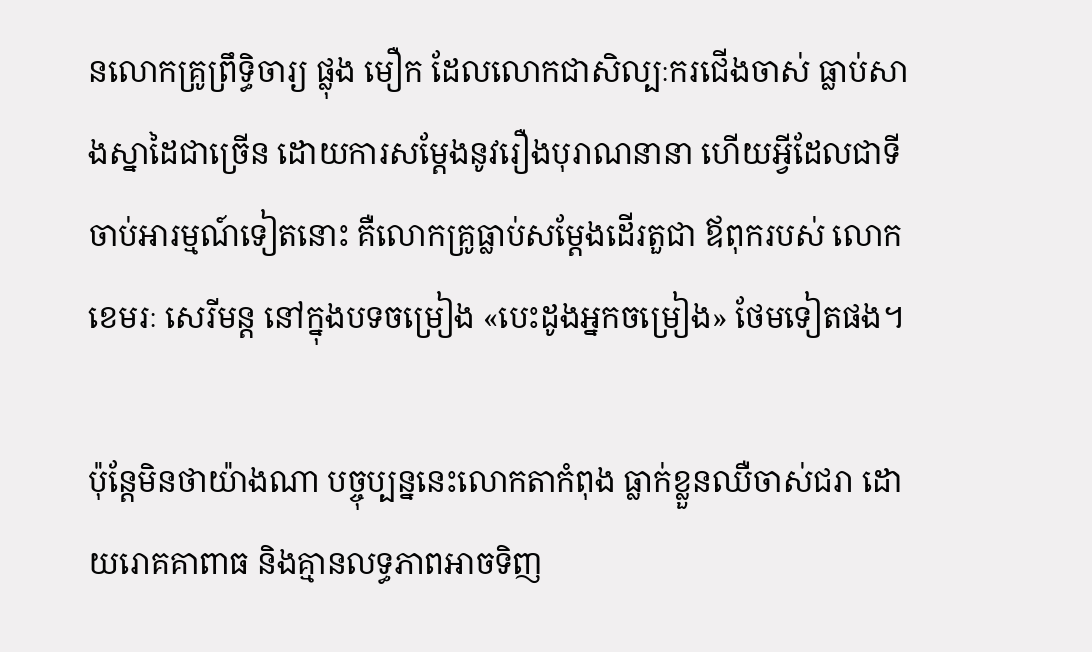នលោកគ្រូព្រឹទ្ធិចារ្យ ផ្លុង មឿក ដែលលោកជាសិល្បៈករជើងចាស់ ធ្លាប់សាងស្នាដៃជាច្រើន ដោយការសម្តែងនូវរឿងបុរាណនានា ហើយអ្វីដែលជាទីចាប់អារម្មណ៍ទៀតនោះ គឺលោកគ្រូធ្លាប់សម្តែងដើរតួជា ឪពុករបស់ លោក ខេមរៈ សេរីមន្ត នៅក្នុងបទចម្រៀង «បេះដូងអ្នកចម្រៀង» ថែមទៀតផង។

ប៉ុន្តែមិនថាយ៉ាងណា បច្ចុប្បន្ននេះលោកតាកំពុង ធ្លាក់ខ្លួនឈឺចាស់ជរា ដោយរោគគាពាធ និងគ្មានលទ្ធភាពអាចទិញ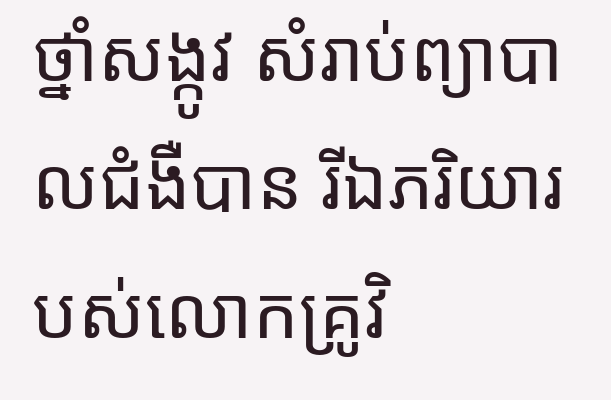ថ្នាំសង្កូវ សំរាប់ព្យាបាលជំងឺបាន រីឯភរិយារបស់លោកគ្រូវិ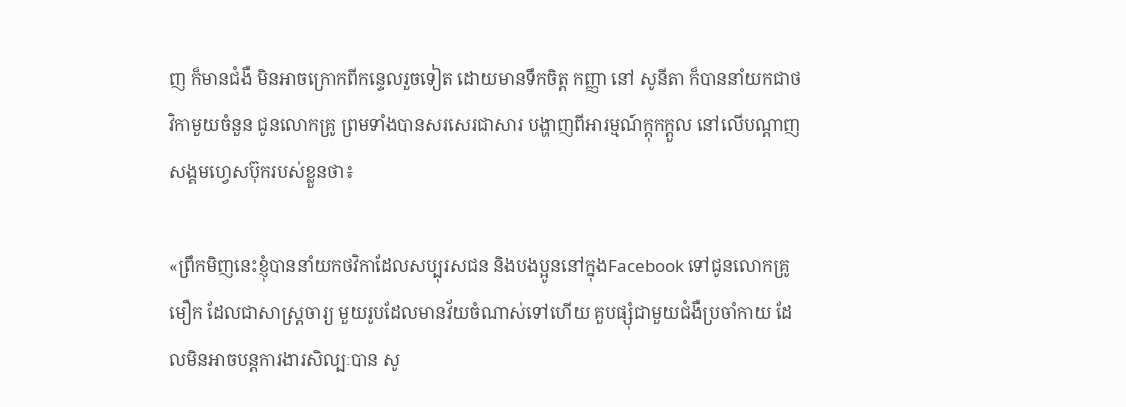ញ ក៏មានជំងឺ មិនអាចក្រោកពីកន្ទេលរួចទៀត ដោយមានទឹកចិត្ត កញ្ញា នៅ សូនីតា ក៏បាននាំយកជាថវិកាមួយចំនួន ជូនលោកគ្រូ ព្រមទាំងបានសរសេរជាសារ បង្ហាញពីអារម្មណ៍ក្តុកក្តួល នៅលើបណ្តាញសង្គមហ្វេសប៊ុករបស់ខ្លួនថា៖

«ព្រឹកមិញនេះខ្ញុំបាននាំយកថវិកាដែលសប្បុរសជន និងបងប្អូននៅក្នុងFacebook ទៅជូនលោកគ្រូ មឿក ដែលជាសាស្ត្រចារ្យ មួយរូបដែលមានវ័យចំណាស់ទៅហើយ គួបផ្សុំជាមួយជំងឺប្រចាំកាយ ដែលមិនអាចបន្តការងារសិល្បៈបាន សូ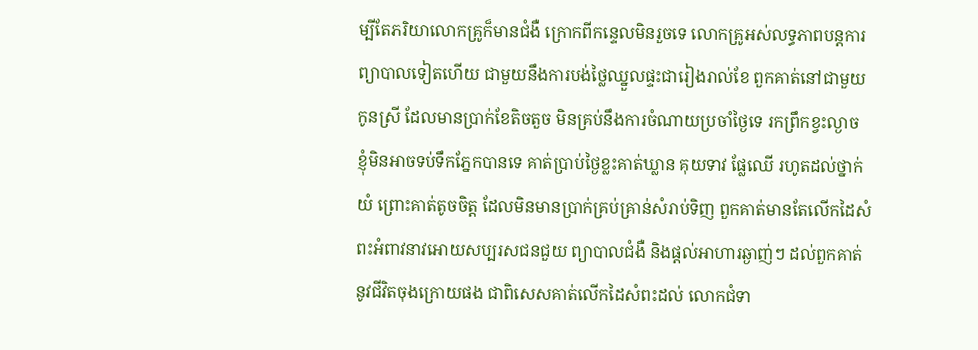ម្បីតែភរិយាលោកគ្រូក៏មានជំងឺ ក្រោកពីកន្ទេលមិនរួចទេ លោកគ្រូអស់លទ្ធភាពបន្តការព្យាបាលទៀតហើយ ជាមួយនឹងការបង់ថ្លៃឈ្នួលផ្ទះជារៀងរាល់ខែ ពួកគាត់នៅជាមួយកូនស្រី ដែលមានប្រាក់ខែតិចតួច មិនគ្រប់នឹងការចំណាយប្រចាំថ្ងៃទេ រកព្រឹកខ្វះល្ងាច ខ្ញុំមិនអាចទប់ទឹកភ្នែកបានទេ គាត់ប្រាប់ថ្ងៃខ្លះគាត់ឃ្លាន គុយទាវ ផ្លែឈើ រហូតដល់ថ្នាក់យំ ព្រោះគាត់តូចចិត្ត ដែលមិនមានប្រាក់គ្រប់គ្រាន់សំរាប់ទិញ ពួកគាត់មានតែលើកដៃសំពះអំពាវនាវអោយសប្បរសជនជួយ ព្យាបាលជំងឺ និងផ្តល់អាហារឆ្ងាញ់ៗ ដល់ពួកគាត់នូវជីវិតចុងក្រោយផង ជាពិសេសគាត់លើកដៃសំពះដល់ លោកជំទា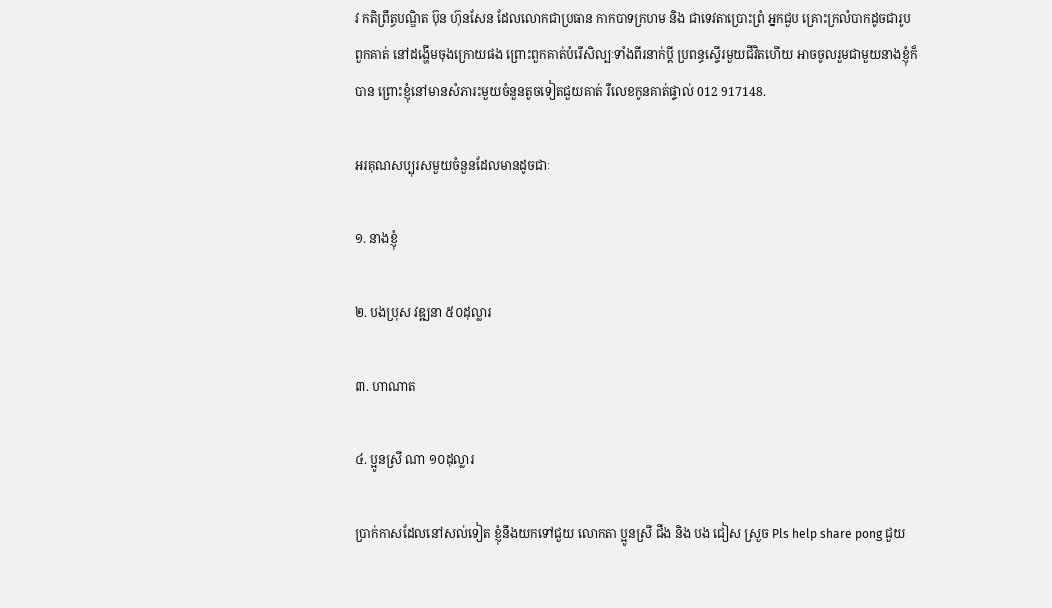វ កតិព្រឹត្ធបណ្ឌិត ប៊ុន ហ៊ុនសែន ដែលលោកជាប្រធាន កាកបាទក្រហម និង ជាទេវតាប្រោះព្រំ អ្នកជួប គ្រោះក្រលំបាកដូចជារូបពួកគាត់ នៅដង្ហើមចុងក្រោយផង ព្រោះពួកគាត់បំរើសិល្បៈទាំងពីរនាក់ប្តី ប្រពន្ធស្ទើរមួយជីវិតហើយ អាចចូលរួមជាមួយនាងខ្ញុំក៏បាន ព្រោះខ្ញុំនៅមានសំភារះមួយចំនួនតូចទៀតជួយគាត់ រឺលេខកូនគាត់ផ្ទាល់ 012 917148.

អរគុណសប្បុរសមួយចំនួនដែលមានដូចជាៈ

១. នាងខ្ញុំ

២. បងប្រុស វឌ្ឍនា ៥០ដុល្លារ

៣. ហាណាត

៤. ប្អូនស្រី ណា ១០ដុល្លារ

ប្រាក់កាសដែលនៅសល់ទៀត ខ្ញុំនឹងយកទៅជួយ លោកតា ប្អូនស្រី ជីង និង បង ជៀស ស្រួច Pls help share pong ជួយ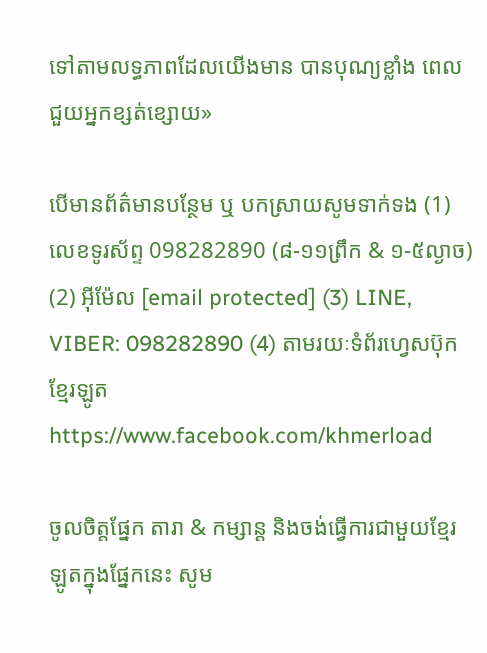ទៅតាមលទ្ធភាពដែលយើងមាន បានបុណ្យខ្លាំង ពេលជួយអ្នកខ្សត់ខ្សោយ»

បើមានព័ត៌មានបន្ថែម ឬ បកស្រាយសូមទាក់ទង (1) លេខទូរស័ព្ទ 098282890 (៨-១១ព្រឹក & ១-៥ល្ងាច) (2) អ៊ីម៉ែល [email protected] (3) LINE, VIBER: 098282890 (4) តាមរយៈទំព័រហ្វេសប៊ុកខ្មែរឡូត https://www.facebook.com/khmerload

ចូលចិត្តផ្នែក តារា & កម្សាន្ដ និងចង់ធ្វើការជាមួយខ្មែរឡូតក្នុងផ្នែកនេះ សូម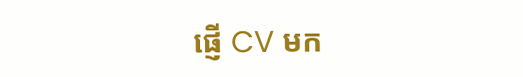ផ្ញើ CV មក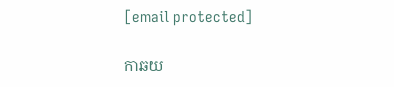[email protected]

កាឆយ